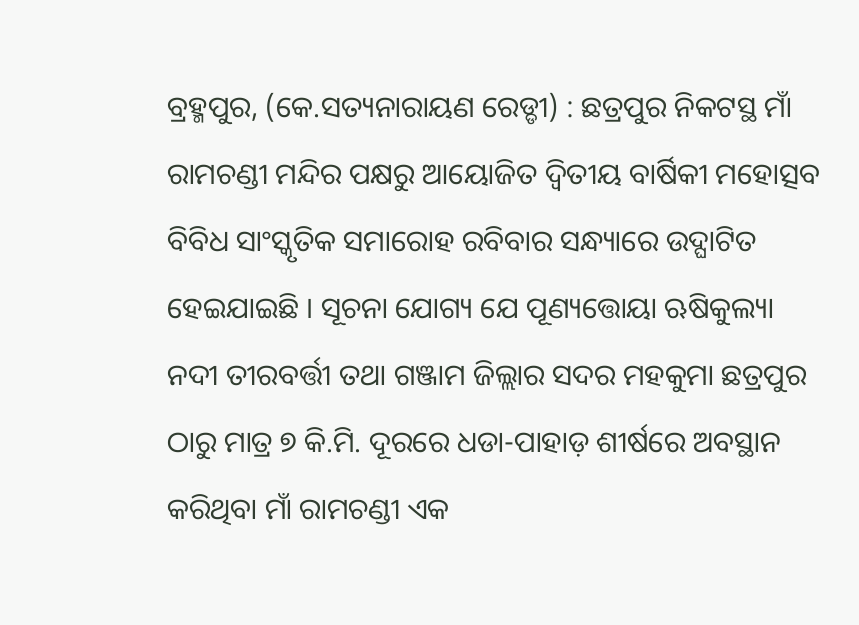ବ୍ରହ୍ମପୁର, (କେ.ସତ୍ୟନାରାୟଣ ରେଡ୍ଡୀ) : ଛତ୍ରପୁର ନିକଟସ୍ଥ ମାଁ ରାମଚଣ୍ଡୀ ମନ୍ଦିର ପକ୍ଷରୁ ଆୟୋଜିତ ଦ୍ଵିତୀୟ ବାର୍ଷିକୀ ମହୋତ୍ସବ ବିବିଧ ସାଂସ୍କୃତିକ ସମାରୋହ ରବିବାର ସନ୍ଧ୍ୟାରେ ଉଦ୍ଘାଟିତ ହେଇଯାଇଛି । ସୂଚନା ଯୋଗ୍ୟ ଯେ ପୂଣ୍ୟତ୍ତୋୟା ଋଷିକୁଲ୍ୟା ନଦୀ ତୀରବର୍ତ୍ତୀ ତଥା ଗଞ୍ଜାମ ଜିଲ୍ଲାର ସଦର ମହକୁମା ଛତ୍ରପୁର ଠାରୁ ମାତ୍ର ୭ କି.ମି. ଦୂରରେ ଧଡା-ପାହାଡ଼ ଶୀର୍ଷରେ ଅବସ୍ଥାନ କରିଥିବା ମାଁ ରାମଚଣ୍ଡୀ ଏକ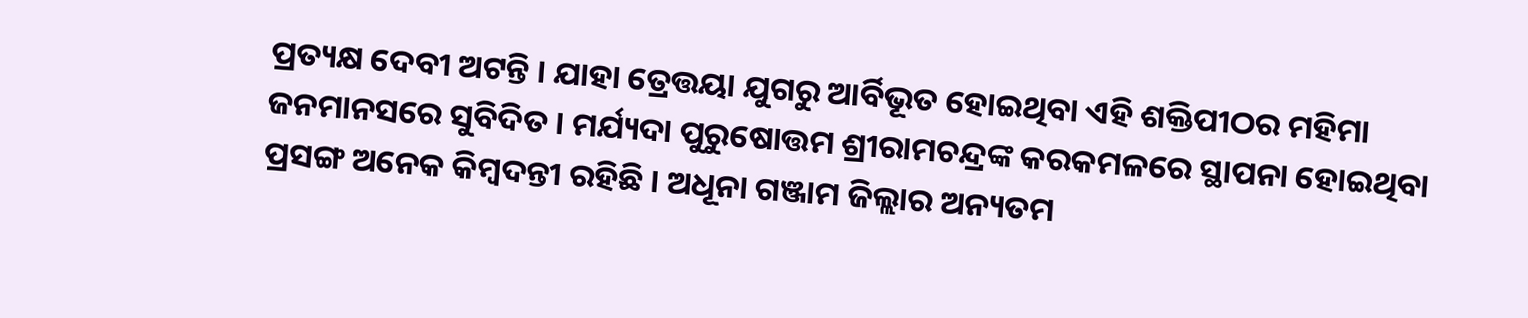ପ୍ରତ୍ୟକ୍ଷ ଦେବୀ ଅଟନ୍ତି । ଯାହା ତ୍ରେତ୍ତୟା ଯୁଗରୁ ଆର୍ବିଭୂତ ହୋଇଥିବା ଏହି ଶକ୍ତିପୀଠର ମହିମା ଜନମାନସରେ ସୁବିଦିତ । ମର୍ଯ୍ୟଦା ପୁରୁଷୋତ୍ତମ ଶ୍ରୀରାମଚନ୍ଦ୍ରଙ୍କ କରକମଳରେ ସ୍ଥାପନା ହୋଇଥିବା ପ୍ରସଙ୍ଗ ଅନେକ କିମ୍ବଦନ୍ତୀ ରହିଛି । ଅଧୂନା ଗଞ୍ଜାମ ଜିଲ୍ଲାର ଅନ୍ୟତମ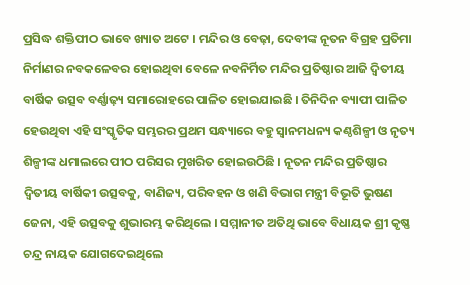ପ୍ରସିଦ୍ଧ ଶକ୍ତିପୀଠ ଭାବେ ଖ୍ୟାତ ଅଟେ । ମନ୍ଦିର ଓ ବେଢ଼ା, ଦେବୀଙ୍କ ନୂତନ ବିଗ୍ରହ ପ୍ରତିମା ନିର୍ମାଣର ନବକଳେବର ହୋଇଥିବା ବେଳେ ନବନିର୍ମିତ ମନ୍ଦିର ପ୍ରତିଷ୍ଠାର ଆଜି ଦ୍ୱିତୀୟ ବାର୍ଷିକ ଉତ୍ସବ ବର୍ଣ୍ଣାଢ଼୍ୟ ସମାରୋହରେ ପାଳିତ ହୋଇଯାଇଛି । ତିନିଦିନ ବ୍ୟାପୀ ପାଳିତ ହେଉଥିବା ଏହି ସଂସ୍କୃତିକ ସମ୍ଭରର ପ୍ରଥମ ସନ୍ଧ୍ୟାରେ ବହୁ ସ୍ୱାନମଧନ୍ୟ କଣ୍ଠଶିଳ୍ପୀ ଓ ନୃତ୍ୟ ଶିଳ୍ପୀଙ୍କ ଧମାଲରେ ପୀଠ ପରିସର ମୁଖରିତ ହୋଇଉଠିଛି । ନୂତନ ମନ୍ଦିର ପ୍ରତିଷ୍ଠାର ଦ୍ଵିତୀୟ ବାର୍ଷିକୀ ଉତ୍ସବକୁ, ବାଣିଜ୍ୟ, ପରିବହନ ଓ ଖଣି ବିଭାଗ ମନ୍ତ୍ରୀ ବିଭୂତି ଭୁଷଣ ଜେନା, ଏହି ଉତ୍ସବକୁ ଶୁଭାରମ୍ଭ କରିଥିଲେ । ସମ୍ମାନୀତ ଅତିଥି ଭାବେ ବିଧାୟକ ଶ୍ରୀ କୃଷ୍ଣ ଚନ୍ଦ୍ର ନାୟକ ଯୋଗଦେଇଥିଲେ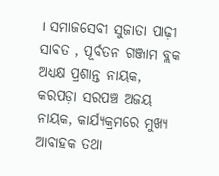। ସମାଜସେବୀ ସୁଜାତା ପାଢ଼ୀ ସାବତ , ପୂର୍ବତନ ଗଞ୍ଜାମ ବ୍ଲକ ଅଧ୍ୟକ୍ଷ ପ୍ରଶାନ୍ତ ନାୟକ, କରପଡ଼ା ସରପଞ୍ଚ ଅଜୟ ନାୟକ, କାର୍ଯ୍ୟକ୍ରମରେ ମୁଖ୍ୟ ଆବାହକ ତଥା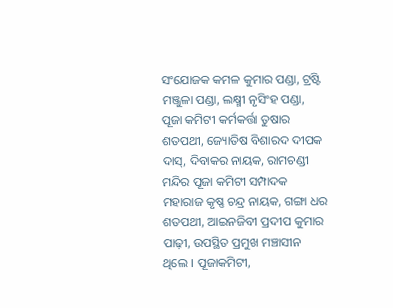ସଂଯୋଜକ କମଳ କୁମାର ପଣ୍ଡା, ଟ୍ରଷ୍ଟି ମଞ୍ଜୁଳା ପଣ୍ଡା, ଲକ୍ଷ୍ମୀ ନୃସିଂହ ପଣ୍ଡା, ପୂଜା କମିଟୀ କର୍ମକର୍ତ୍ତା ତୁଷାର ଶତପଥୀ, ଜ୍ୟୋତିଷ ବିଶାରଦ ଦୀପକ ଦାସ୍, ଦିବାକର ନାୟକ, ରାମଚଣ୍ଡୀ ମନ୍ଦିର ପୂଜା କମିଟୀ ସମ୍ପାଦକ ମହାରାଜ କୃଷ୍ଣ ଚନ୍ଦ୍ର ନାୟକ, ଗଙ୍ଗା ଧର ଶତପଥୀ, ଆଇନଜିବୀ ପ୍ରଦୀପ କୁମାର ପାଢ଼ୀ, ଉପସ୍ଥିତ ପ୍ରମୁଖ ମଞ୍ଚାସୀନ ଥିଲେ । ପୂଜାକମିଟୀ,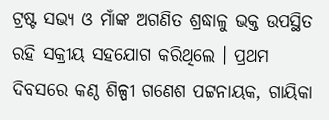ଟ୍ରଷ୍ଟ ସଭ୍ୟ ଓ ମାଁଙ୍କ ଅଗଣିତ ଶ୍ରଦ୍ଧାଳୁ ଭକ୍ତ ଉପସ୍ଥିତ ରହି ସକ୍ରୀୟ ସହଯୋଗ କରିଥିଲେ । ପ୍ରଥମ ଦିବସରେ କଣ୍ଠ ଶିଳ୍ପୀ ଗଣେଶ ପଟ୍ଟନାୟକ, ଗାୟିକା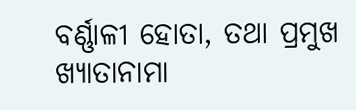ବର୍ଣ୍ଣାଳୀ ହୋତା, ତଥା ପ୍ରମୁଖ ଖ୍ୟାତାନାମା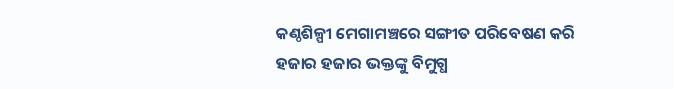କଣ୍ଠଶିଳ୍ପୀ ମେଗାମଞ୍ଚରେ ସଙ୍ଗୀତ ପରିବେଷଣ କରି ହଜାର ହଜାର ଭକ୍ତଙ୍କୁ ବିମୁଗ୍ଧ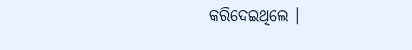କରିଦେଇଥିଲେ ।